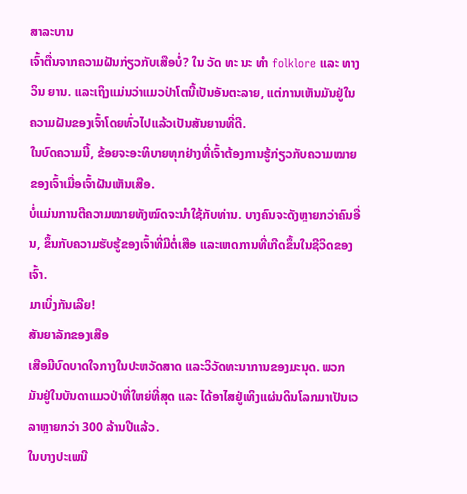ສາລະບານ
ເຈົ້າຕື່ນຈາກຄວາມຝັນກ່ຽວກັບເສືອບໍ່? ໃນ ວັດ ທະ ນະ ທໍາ folklore ແລະ ທາງ ວິນ ຍານ. ແລະເຖິງແມ່ນວ່າແມວປ່າໂຕນີ້ເປັນອັນຕະລາຍ, ແຕ່ການເຫັນມັນຢູ່ໃນຄວາມຝັນຂອງເຈົ້າໂດຍທົ່ວໄປແລ້ວເປັນສັນຍານທີ່ດີ.
ໃນບົດຄວາມນີ້, ຂ້ອຍຈະອະທິບາຍທຸກຢ່າງທີ່ເຈົ້າຕ້ອງການຮູ້ກ່ຽວກັບຄວາມໝາຍຂອງເຈົ້າເມື່ອເຈົ້າຝັນເຫັນເສືອ.
ບໍ່ແມ່ນການຕີຄວາມໝາຍທັງໝົດຈະນຳໃຊ້ກັບທ່ານ. ບາງຄົນຈະດັງຫຼາຍກວ່າຄົນອື່ນ, ຂຶ້ນກັບຄວາມຮັບຮູ້ຂອງເຈົ້າທີ່ມີຕໍ່ເສືອ ແລະເຫດການທີ່ເກີດຂຶ້ນໃນຊີວິດຂອງເຈົ້າ.
ມາເບິ່ງກັນເລີຍ!
ສັນຍາລັກຂອງເສືອ
ເສືອມີບົດບາດໃຈກາງໃນປະຫວັດສາດ ແລະວິວັດທະນາການຂອງມະນຸດ. ພວກມັນຢູ່ໃນບັນດາແມວປ່າທີ່ໃຫຍ່ທີ່ສຸດ ແລະ ໄດ້ອາໄສຢູ່ເທິງແຜ່ນດິນໂລກມາເປັນເວລາຫຼາຍກວ່າ 300 ລ້ານປີແລ້ວ.
ໃນບາງປະເພນີ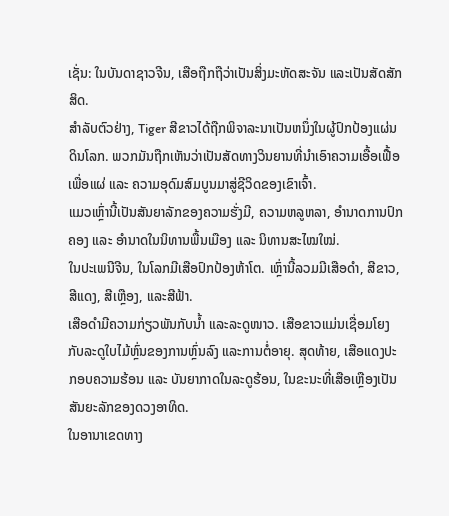ເຊັ່ນ: ໃນບັນດາຊາວຈີນ, ເສືອຖືກຖືວ່າເປັນສິ່ງມະຫັດສະຈັນ ແລະເປັນສັດສັກສິດ.
ສໍາລັບຕົວຢ່າງ, Tiger ສີຂາວໄດ້ຖືກພິຈາລະນາເປັນຫນຶ່ງໃນຜູ້ປົກປ້ອງແຜ່ນດິນໂລກ. ພວກມັນຖືກເຫັນວ່າເປັນສັດທາງວິນຍານທີ່ນຳເອົາຄວາມເອື້ອເຟື້ອເພື່ອແຜ່ ແລະ ຄວາມອຸດົມສົມບູນມາສູ່ຊີວິດຂອງເຂົາເຈົ້າ.
ແມວເຫຼົ່ານີ້ເປັນສັນຍາລັກຂອງຄວາມຮັ່ງມີ, ຄວາມຫລູຫລາ, ອຳນາດການປົກຄອງ ແລະ ອຳນາດໃນນິທານພື້ນເມືອງ ແລະ ນິທານສະໄໝໃໝ່.
ໃນປະເພນີຈີນ, ໃນໂລກມີເສືອປົກປ້ອງຫ້າໂຕ. ເຫຼົ່ານີ້ລວມມີເສືອດຳ, ສີຂາວ, ສີແດງ, ສີເຫຼືອງ, ແລະສີຟ້າ.
ເສືອດຳມີຄວາມກ່ຽວພັນກັບນ້ຳ ແລະລະດູໜາວ. ເສືອຂາວແມ່ນເຊື່ອມໂຍງກັບລະດູໃບໄມ້ຫຼົ່ນຂອງການຫຼົ່ນລົງ ແລະການຕໍ່ອາຍຸ. ສຸດທ້າຍ, ເສືອແດງປະກອບຄວາມຮ້ອນ ແລະ ບັນຍາກາດໃນລະດູຮ້ອນ, ໃນຂະນະທີ່ເສືອເຫຼືອງເປັນສັນຍະລັກຂອງດວງອາທິດ.
ໃນອານາເຂດທາງ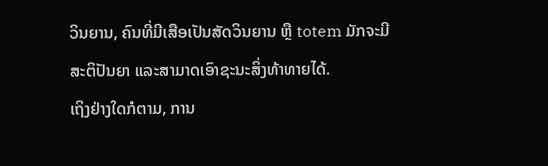ວິນຍານ, ຄົນທີ່ມີເສືອເປັນສັດວິນຍານ ຫຼື totem ມັກຈະມີສະຕິປັນຍາ ແລະສາມາດເອົາຊະນະສິ່ງທ້າທາຍໄດ້.
ເຖິງຢ່າງໃດກໍຕາມ, ການ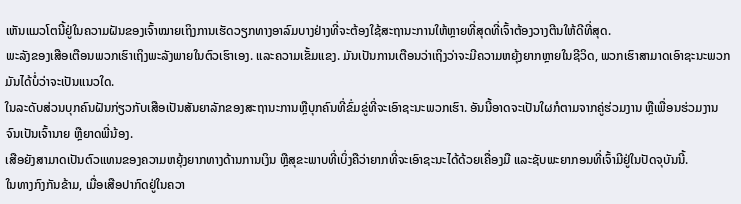ເຫັນແມວໂຕນີ້ຢູ່ໃນຄວາມຝັນຂອງເຈົ້າໝາຍເຖິງການເຮັດວຽກທາງອາລົມບາງຢ່າງທີ່ຈະຕ້ອງໃຊ້ສະຖານະການໃຫ້ຫຼາຍທີ່ສຸດທີ່ເຈົ້າຕ້ອງວາງຕີນໃຫ້ດີທີ່ສຸດ.
ພະລັງຂອງເສືອເຕືອນພວກເຮົາເຖິງພະລັງພາຍໃນຕົວເຮົາເອງ. ແລະຄວາມເຂັ້ມແຂງ. ມັນເປັນການເຕືອນວ່າເຖິງວ່າຈະມີຄວາມຫຍຸ້ງຍາກຫຼາຍໃນຊີວິດ, ພວກເຮົາສາມາດເອົາຊະນະພວກມັນໄດ້ບໍ່ວ່າຈະເປັນແນວໃດ.
ໃນລະດັບສ່ວນບຸກຄົນຝັນກ່ຽວກັບເສືອເປັນສັນຍາລັກຂອງສະຖານະການຫຼືບຸກຄົນທີ່ຂົ່ມຂູ່ທີ່ຈະເອົາຊະນະພວກເຮົາ. ອັນນີ້ອາດຈະເປັນໃຜກໍຕາມຈາກຄູ່ຮ່ວມງານ ຫຼືເພື່ອນຮ່ວມງານຈົນເປັນເຈົ້ານາຍ ຫຼືຍາດພີ່ນ້ອງ.
ເສືອຍັງສາມາດເປັນຕົວແທນຂອງຄວາມຫຍຸ້ງຍາກທາງດ້ານການເງິນ ຫຼືສຸຂະພາບທີ່ເບິ່ງຄືວ່າຍາກທີ່ຈະເອົາຊະນະໄດ້ດ້ວຍເຄື່ອງມື ແລະຊັບພະຍາກອນທີ່ເຈົ້າມີຢູ່ໃນປັດຈຸບັນນີ້.
ໃນທາງກົງກັນຂ້າມ, ເມື່ອເສືອປາກົດຢູ່ໃນຄວາ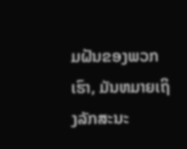ມຝັນຂອງພວກເຮົາ, ມັນຫມາຍເຖິງລັກສະນະ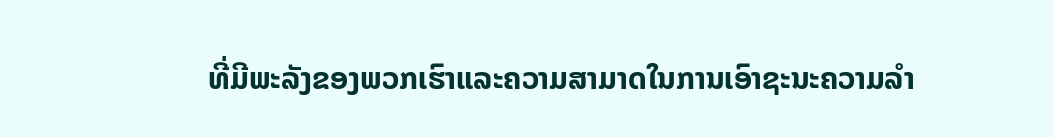ທີ່ມີພະລັງຂອງພວກເຮົາແລະຄວາມສາມາດໃນການເອົາຊະນະຄວາມລໍາ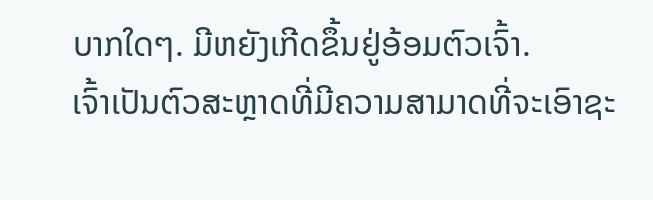ບາກໃດໆ. ມີຫຍັງເກີດຂຶ້ນຢູ່ອ້ອມຕົວເຈົ້າ.
ເຈົ້າເປັນຕົວສະຫຼາດທີ່ມີຄວາມສາມາດທີ່ຈະເອົາຊະ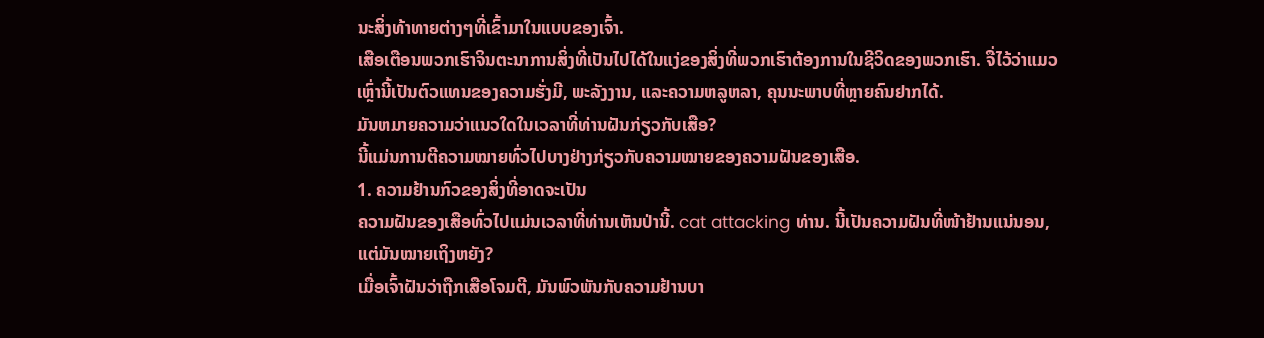ນະສິ່ງທ້າທາຍຕ່າງໆທີ່ເຂົ້າມາໃນແບບຂອງເຈົ້າ.
ເສືອເຕືອນພວກເຮົາຈິນຕະນາການສິ່ງທີ່ເປັນໄປໄດ້ໃນແງ່ຂອງສິ່ງທີ່ພວກເຮົາຕ້ອງການໃນຊີວິດຂອງພວກເຮົາ. ຈື່ໄວ້ວ່າແມວເຫຼົ່ານີ້ເປັນຕົວແທນຂອງຄວາມຮັ່ງມີ, ພະລັງງານ, ແລະຄວາມຫລູຫລາ, ຄຸນນະພາບທີ່ຫຼາຍຄົນຢາກໄດ້.
ມັນຫມາຍຄວາມວ່າແນວໃດໃນເວລາທີ່ທ່ານຝັນກ່ຽວກັບເສືອ?
ນີ້ແມ່ນການຕີຄວາມໝາຍທົ່ວໄປບາງຢ່າງກ່ຽວກັບຄວາມໝາຍຂອງຄວາມຝັນຂອງເສືອ.
1. ຄວາມຢ້ານກົວຂອງສິ່ງທີ່ອາດຈະເປັນ
ຄວາມຝັນຂອງເສືອທົ່ວໄປແມ່ນເວລາທີ່ທ່ານເຫັນປ່ານີ້. cat attacking ທ່ານ. ນີ້ເປັນຄວາມຝັນທີ່ໜ້າຢ້ານແນ່ນອນ, ແຕ່ມັນໝາຍເຖິງຫຍັງ?
ເມື່ອເຈົ້າຝັນວ່າຖືກເສືອໂຈມຕີ, ມັນພົວພັນກັບຄວາມຢ້ານບາ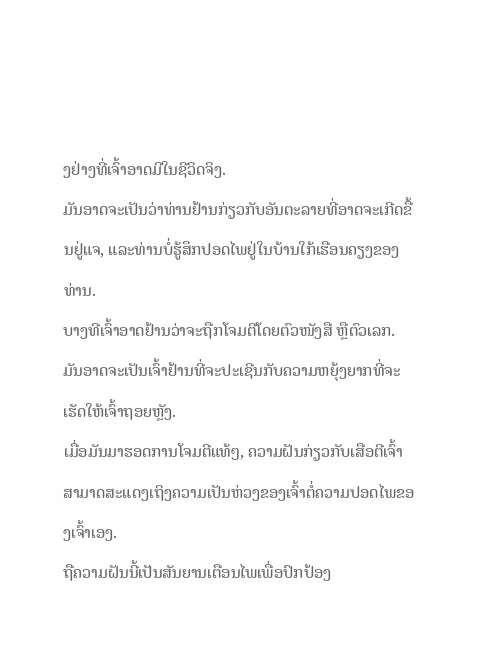ງຢ່າງທີ່ເຈົ້າອາດມີໃນຊີວິດຈິງ.
ມັນອາດຈະເປັນວ່າທ່ານຢ້ານກ່ຽວກັບອັນຕະລາຍທີ່ອາດຈະເກີດຂື້ນຢູ່ແຈ, ແລະທ່ານບໍ່ຮູ້ສຶກປອດໄພຢູ່ໃນບ້ານໃກ້ເຮືອນຄຽງຂອງທ່ານ.
ບາງທີເຈົ້າອາດຢ້ານວ່າຈະຖືກໂຈມຕີໂດຍຕົວໜັງສື ຫຼືຕົວເລກ. ມັນອາດຈະເປັນເຈົ້າຢ້ານທີ່ຈະປະເຊີນກັບຄວາມຫຍຸ້ງຍາກທີ່ຈະເຮັດໃຫ້ເຈົ້າຖອຍຫຼັງ.
ເມື່ອມັນມາຮອດການໂຈມຕີແທ້ໆ, ຄວາມຝັນກ່ຽວກັບເສືອຕີເຈົ້າສາມາດສະແດງເຖິງຄວາມເປັນຫ່ວງຂອງເຈົ້າຕໍ່ຄວາມປອດໄພຂອງເຈົ້າເອງ.
ຖືຄວາມຝັນນີ້ເປັນສັນຍານເຕືອນໄພເພື່ອປົກປ້ອງ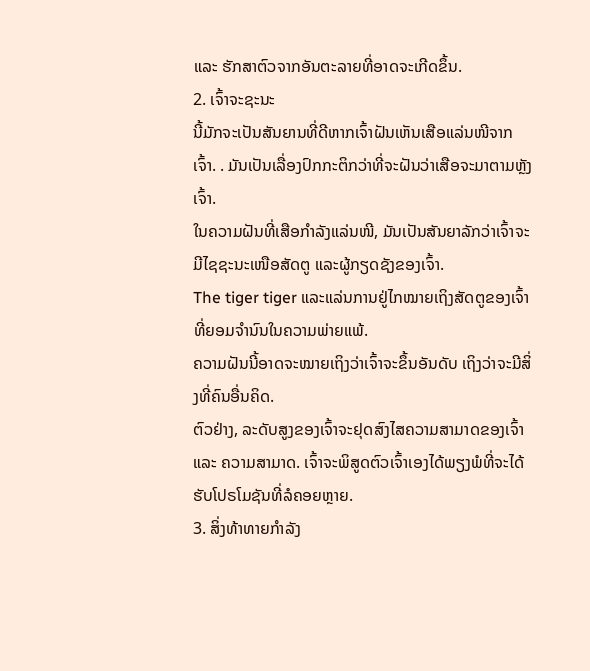ແລະ ຮັກສາຕົວຈາກອັນຕະລາຍທີ່ອາດຈະເກີດຂຶ້ນ.
2. ເຈົ້າຈະຊະນະ
ນີ້ມັກຈະເປັນສັນຍານທີ່ດີຫາກເຈົ້າຝັນເຫັນເສືອແລ່ນໜີຈາກເຈົ້າ. . ມັນເປັນເລື່ອງປົກກະຕິກວ່າທີ່ຈະຝັນວ່າເສືອຈະມາຕາມຫຼັງເຈົ້າ.
ໃນຄວາມຝັນທີ່ເສືອກຳລັງແລ່ນໜີ, ມັນເປັນສັນຍາລັກວ່າເຈົ້າຈະມີໄຊຊະນະເໜືອສັດຕູ ແລະຜູ້ກຽດຊັງຂອງເຈົ້າ.
The tiger tiger ແລະແລ່ນການຢູ່ໄກໝາຍເຖິງສັດຕູຂອງເຈົ້າທີ່ຍອມຈຳນົນໃນຄວາມພ່າຍແພ້.
ຄວາມຝັນນີ້ອາດຈະໝາຍເຖິງວ່າເຈົ້າຈະຂຶ້ນອັນດັບ ເຖິງວ່າຈະມີສິ່ງທີ່ຄົນອື່ນຄິດ.
ຕົວຢ່າງ, ລະດັບສູງຂອງເຈົ້າຈະຢຸດສົງໄສຄວາມສາມາດຂອງເຈົ້າ ແລະ ຄວາມສາມາດ. ເຈົ້າຈະພິສູດຕົວເຈົ້າເອງໄດ້ພຽງພໍທີ່ຈະໄດ້ຮັບໂປຣໂມຊັນທີ່ລໍຄອຍຫຼາຍ.
3. ສິ່ງທ້າທາຍກຳລັງ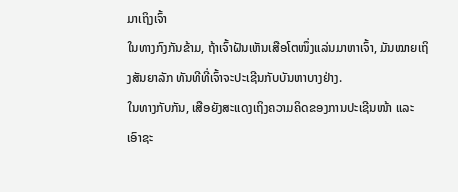ມາເຖິງເຈົ້າ
ໃນທາງກົງກັນຂ້າມ, ຖ້າເຈົ້າຝັນເຫັນເສືອໂຕໜຶ່ງແລ່ນມາຫາເຈົ້າ, ມັນໝາຍເຖິງສັນຍາລັກ ທັນທີທີ່ເຈົ້າຈະປະເຊີນກັບບັນຫາບາງຢ່າງ.
ໃນທາງກັບກັນ, ເສືອຍັງສະແດງເຖິງຄວາມຄິດຂອງການປະເຊີນໜ້າ ແລະ ເອົາຊະ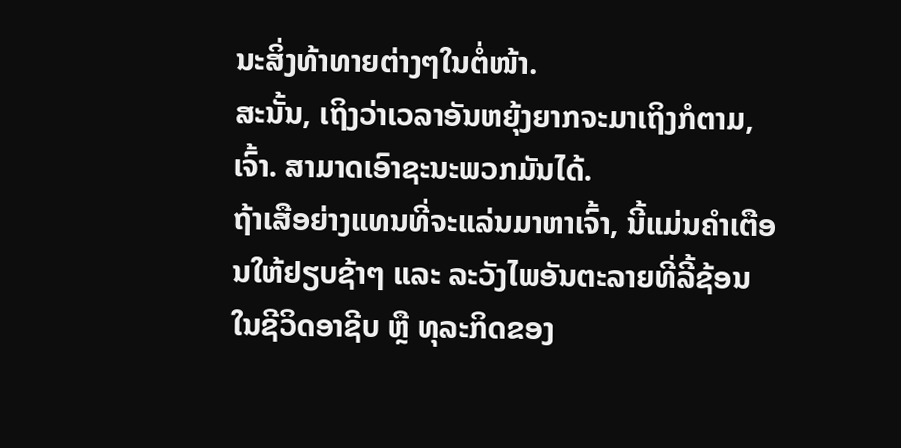ນະສິ່ງທ້າທາຍຕ່າງໆໃນຕໍ່ໜ້າ.
ສະນັ້ນ, ເຖິງວ່າເວລາອັນຫຍຸ້ງຍາກຈະມາເຖິງກໍຕາມ, ເຈົ້າ. ສາມາດເອົາຊະນະພວກມັນໄດ້.
ຖ້າເສືອຍ່າງແທນທີ່ຈະແລ່ນມາຫາເຈົ້າ, ນີ້ແມ່ນຄຳເຕືອນໃຫ້ຢຽບຊ້າໆ ແລະ ລະວັງໄພອັນຕະລາຍທີ່ລີ້ຊ້ອນໃນຊີວິດອາຊີບ ຫຼື ທຸລະກິດຂອງ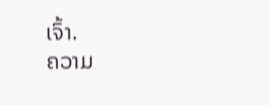ເຈົ້າ.
ຄວາມ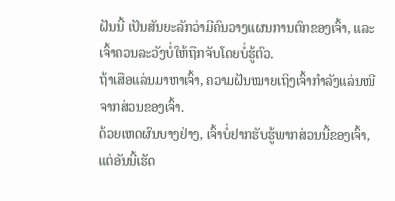ຝັນນີ້ ເປັນສັນຍະລັກວ່າມີຄົນວາງແຜນການຕົກຂອງເຈົ້າ, ແລະເຈົ້າຄວນລະວັງບໍ່ໃຫ້ຖືກຈັບໂດຍບໍ່ຮູ້ຕົວ.
ຖ້າເສືອແລ່ນມາຫາເຈົ້າ, ຄວາມຝັນໝາຍເຖິງເຈົ້າກຳລັງແລ່ນໜີຈາກສ່ວນຂອງເຈົ້າ.
ດ້ວຍເຫດຜົນບາງຢ່າງ, ເຈົ້າບໍ່ຢາກຮັບຮູ້ພາກສ່ວນນີ້ຂອງເຈົ້າ, ແຕ່ອັນນີ້ເຮັດ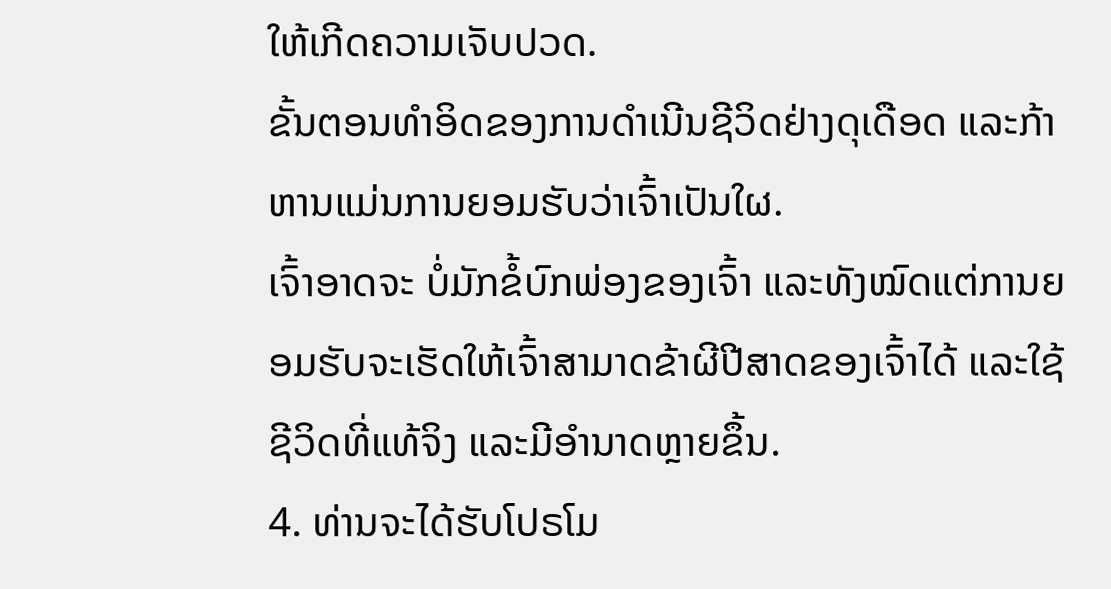ໃຫ້ເກີດຄວາມເຈັບປວດ.
ຂັ້ນຕອນທຳອິດຂອງການດຳເນີນຊີວິດຢ່າງດຸເດືອດ ແລະກ້າຫານແມ່ນການຍອມຮັບວ່າເຈົ້າເປັນໃຜ.
ເຈົ້າອາດຈະ ບໍ່ມັກຂໍ້ບົກພ່ອງຂອງເຈົ້າ ແລະທັງໝົດແຕ່ການຍອມຮັບຈະເຮັດໃຫ້ເຈົ້າສາມາດຂ້າຜີປີສາດຂອງເຈົ້າໄດ້ ແລະໃຊ້ຊີວິດທີ່ແທ້ຈິງ ແລະມີອໍານາດຫຼາຍຂຶ້ນ.
4. ທ່ານຈະໄດ້ຮັບໂປຣໂມ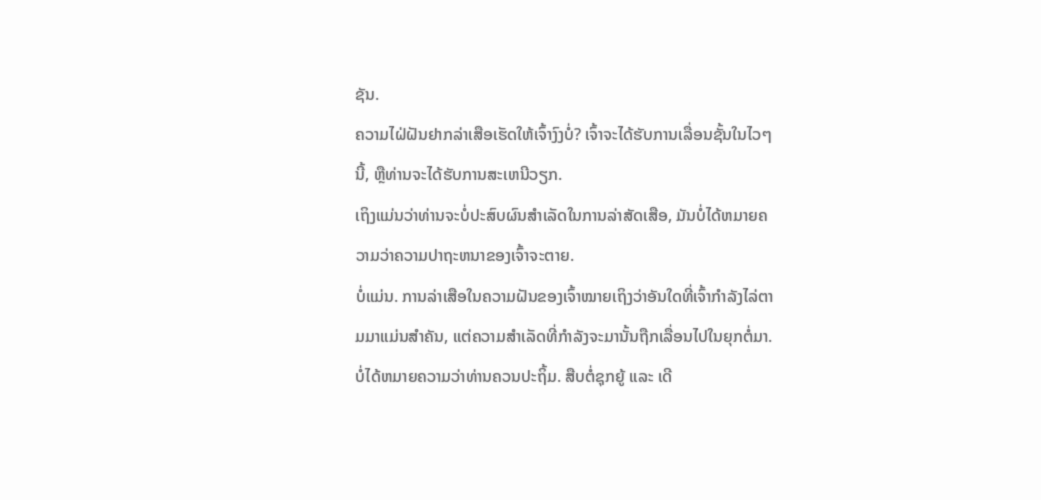ຊັນ.
ຄວາມໄຝ່ຝັນຢາກລ່າເສືອເຮັດໃຫ້ເຈົ້າງົງບໍ່? ເຈົ້າຈະໄດ້ຮັບການເລື່ອນຊັ້ນໃນໄວໆນີ້, ຫຼືທ່ານຈະໄດ້ຮັບການສະເຫນີວຽກ.
ເຖິງແມ່ນວ່າທ່ານຈະບໍ່ປະສົບຜົນສໍາເລັດໃນການລ່າສັດເສືອ, ມັນບໍ່ໄດ້ຫມາຍຄວາມວ່າຄວາມປາຖະຫນາຂອງເຈົ້າຈະຕາຍ.
ບໍ່ແມ່ນ. ການລ່າເສືອໃນຄວາມຝັນຂອງເຈົ້າໝາຍເຖິງວ່າອັນໃດທີ່ເຈົ້າກຳລັງໄລ່ຕາມມາແມ່ນສຳຄັນ, ແຕ່ຄວາມສຳເລັດທີ່ກຳລັງຈະມານັ້ນຖືກເລື່ອນໄປໃນຍຸກຕໍ່ມາ. ບໍ່ໄດ້ຫມາຍຄວາມວ່າທ່ານຄວນປະຖິ້ມ. ສືບຕໍ່ຊຸກຍູ້ ແລະ ເດີ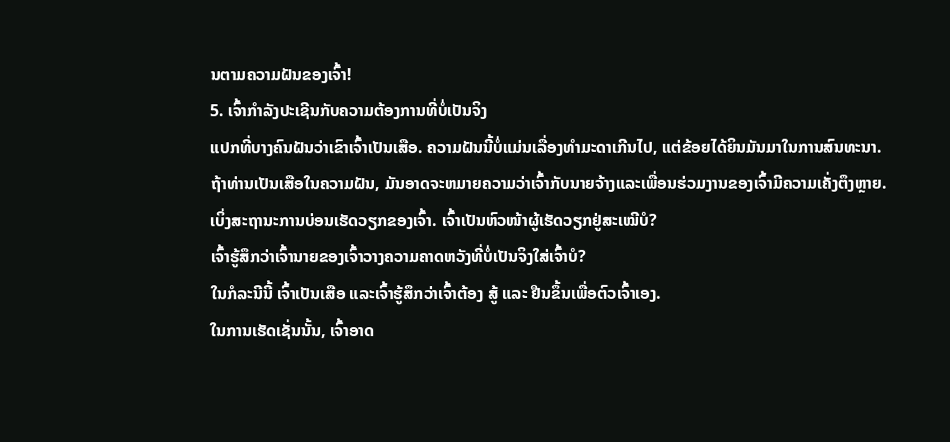ນຕາມຄວາມຝັນຂອງເຈົ້າ!
5. ເຈົ້າກໍາລັງປະເຊີນກັບຄວາມຕ້ອງການທີ່ບໍ່ເປັນຈິງ
ແປກທີ່ບາງຄົນຝັນວ່າເຂົາເຈົ້າເປັນເສືອ. ຄວາມຝັນນີ້ບໍ່ແມ່ນເລື່ອງທໍາມະດາເກີນໄປ, ແຕ່ຂ້ອຍໄດ້ຍິນມັນມາໃນການສົນທະນາ.
ຖ້າທ່ານເປັນເສືອໃນຄວາມຝັນ, ມັນອາດຈະຫມາຍຄວາມວ່າເຈົ້າກັບນາຍຈ້າງແລະເພື່ອນຮ່ວມງານຂອງເຈົ້າມີຄວາມເຄັ່ງຕຶງຫຼາຍ.
ເບິ່ງສະຖານະການບ່ອນເຮັດວຽກຂອງເຈົ້າ. ເຈົ້າເປັນຫົວໜ້າຜູ້ເຮັດວຽກຢູ່ສະເໝີບໍ?
ເຈົ້າຮູ້ສຶກວ່າເຈົ້ານາຍຂອງເຈົ້າວາງຄວາມຄາດຫວັງທີ່ບໍ່ເປັນຈິງໃສ່ເຈົ້າບໍ?
ໃນກໍລະນີນີ້ ເຈົ້າເປັນເສືອ ແລະເຈົ້າຮູ້ສຶກວ່າເຈົ້າຕ້ອງ ສູ້ ແລະ ຢືນຂຶ້ນເພື່ອຕົວເຈົ້າເອງ.
ໃນການເຮັດເຊັ່ນນັ້ນ, ເຈົ້າອາດ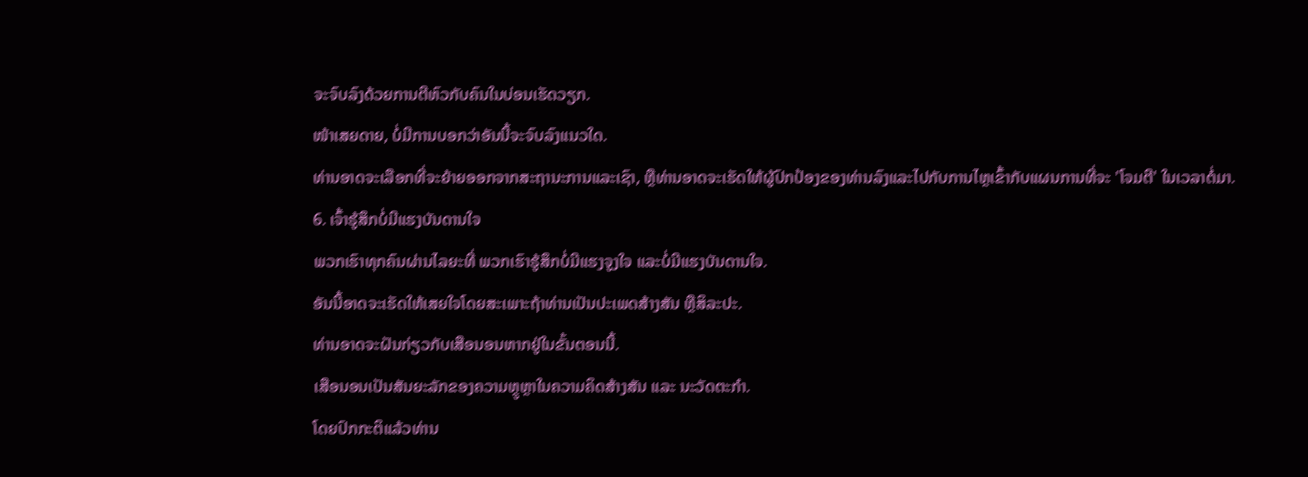ຈະຈົບລົງດ້ວຍການຕີຫົວກັບຄົນໃນບ່ອນເຮັດວຽກ.
ໜ້າເສຍດາຍ, ບໍ່ມີການບອກວ່າອັນນີ້ຈະຈົບລົງແນວໃດ.
ທ່ານອາດຈະເລືອກທີ່ຈະຍ້າຍອອກຈາກສະຖານະການແລະເຊົາ, ຫຼືທ່ານອາດຈະເຮັດໃຫ້ຜູ້ປົກປ້ອງຂອງທ່ານລົງແລະໄປກັບການໄຫຼເຂົ້າກັບແຜນການທີ່ຈະ 'ໂຈມຕີ' ໃນເວລາຕໍ່ມາ.
6. ເຈົ້າຮູ້ສຶກບໍ່ມີແຮງບັນດານໃຈ
ພວກເຮົາທຸກຄົນຜ່ານໄລຍະທີ່ ພວກເຮົາຮູ້ສຶກບໍ່ມີແຮງຈູງໃຈ ແລະບໍ່ມີແຮງບັນດານໃຈ.
ອັນນີ້ອາດຈະເຮັດໃຫ້ເສຍໃຈໂດຍສະເພາະຖ້າທ່ານເປັນປະເພດສ້າງສັນ ຫຼືສິລະປະ.
ທ່ານອາດຈະຝັນກ່ຽວກັບເສືອນອນຫາກຢູ່ໃນຂັ້ນຕອນນີ້.
ເສືອນອນເປັນສັນຍະລັກຂອງຄວາມຫຼູຫຼາໃນຄວາມຄິດສ້າງສັນ ແລະ ນະວັດຕະກໍາ.
ໂດຍປົກກະຕິແລ້ວທ່ານ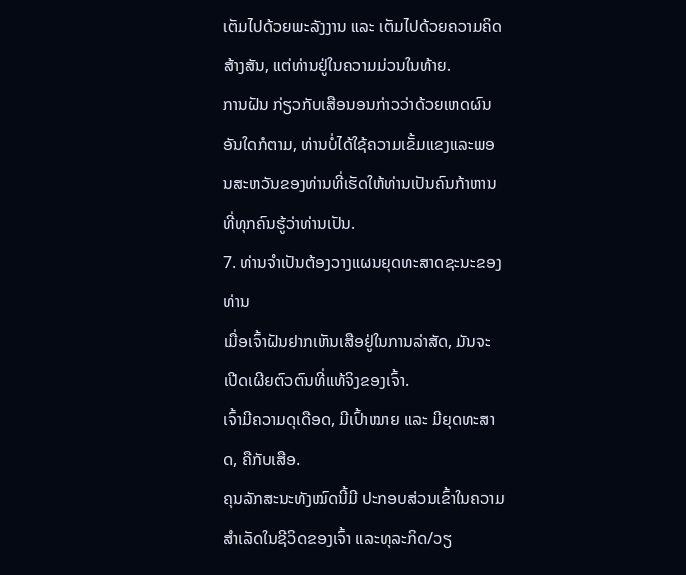ເຕັມໄປດ້ວຍພະລັງງານ ແລະ ເຕັມໄປດ້ວຍຄວາມຄິດສ້າງສັນ, ແຕ່ທ່ານຢູ່ໃນຄວາມມ່ວນໃນທ້າຍ.
ການຝັນ ກ່ຽວກັບເສືອນອນກ່າວວ່າດ້ວຍເຫດຜົນອັນໃດກໍຕາມ, ທ່ານບໍ່ໄດ້ໃຊ້ຄວາມເຂັ້ມແຂງແລະພອນສະຫວັນຂອງທ່ານທີ່ເຮັດໃຫ້ທ່ານເປັນຄົນກ້າຫານທີ່ທຸກຄົນຮູ້ວ່າທ່ານເປັນ.
7. ທ່ານຈໍາເປັນຕ້ອງວາງແຜນຍຸດທະສາດຊະນະຂອງທ່ານ
ເມື່ອເຈົ້າຝັນຢາກເຫັນເສືອຢູ່ໃນການລ່າສັດ, ມັນຈະເປີດເຜີຍຕົວຕົນທີ່ແທ້ຈິງຂອງເຈົ້າ.
ເຈົ້າມີຄວາມດຸເດືອດ, ມີເປົ້າໝາຍ ແລະ ມີຍຸດທະສາດ, ຄືກັບເສືອ.
ຄຸນລັກສະນະທັງໝົດນີ້ມີ ປະກອບສ່ວນເຂົ້າໃນຄວາມສໍາເລັດໃນຊີວິດຂອງເຈົ້າ ແລະທຸລະກິດ/ວຽ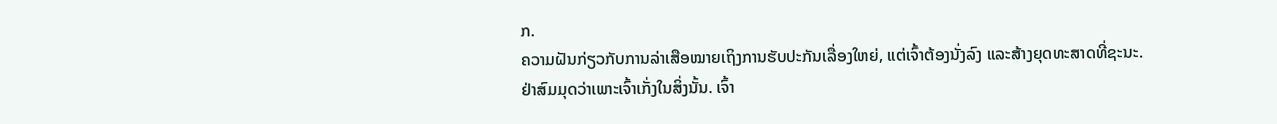ກ.
ຄວາມຝັນກ່ຽວກັບການລ່າເສືອໝາຍເຖິງການຮັບປະກັນເລື່ອງໃຫຍ່, ແຕ່ເຈົ້າຕ້ອງນັ່ງລົງ ແລະສ້າງຍຸດທະສາດທີ່ຊະນະ.
ຢ່າສົມມຸດວ່າເພາະເຈົ້າເກັ່ງໃນສິ່ງນັ້ນ. ເຈົ້າ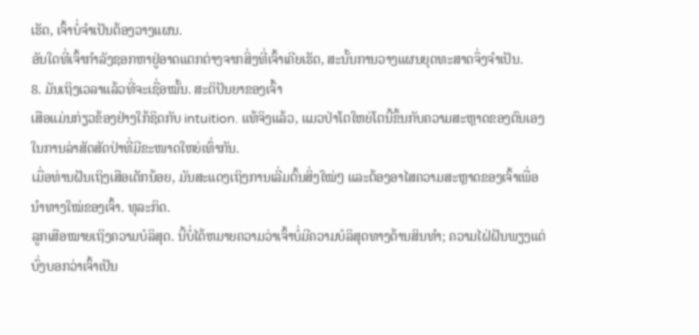ເຮັດ, ເຈົ້າບໍ່ຈຳເປັນຕ້ອງວາງແຜນ.
ອັນໃດທີ່ເຈົ້າກຳລັງຊອກຫາຢູ່ອາດແຕກຕ່າງຈາກສິ່ງທີ່ເຈົ້າເຄີຍເຮັດ, ສະນັ້ນການວາງແຜນຍຸດທະສາດຈຶ່ງຈຳເປັນ.
8. ມັນເຖິງເວລາແລ້ວທີ່ຈະເຊື່ອໝັ້ນ. ສະຕິປັນຍາຂອງເຈົ້າ
ເສືອແມ່ນກ່ຽວຂ້ອງຢ່າງໃກ້ຊິດກັບ intuition. ແທ້ຈິງແລ້ວ, ແມວປ່າໂຕໃຫຍ່ໂຕນີ້ຂຶ້ນກັບຄວາມສະຫຼາດຂອງຕົນເອງໃນການລ່າສັດສັດປ່າທີ່ມີຂະໜາດໃຫຍ່ເທົ່າກັນ.
ເມື່ອທ່ານຝັນເຖິງເສືອເດັກນ້ອຍ, ມັນສະແດງເຖິງການເລີ່ມຕົ້ນສິ່ງໃໝ່ໆ ແລະຕ້ອງອາໄສຄວາມສະຫຼາດຂອງເຈົ້າເພື່ອນຳທາງໃໝ່ຂອງເຈົ້າ. ທຸລະກິດ.
ລູກເສືອໝາຍເຖິງຄວາມບໍລິສຸດ. ນີ້ບໍ່ໄດ້ຫມາຍຄວາມວ່າເຈົ້າບໍ່ມີຄວາມບໍລິສຸດທາງດ້ານສິນທໍາ; ຄວາມໄຝ່ຝັນພຽງແຕ່ບົ່ງບອກວ່າເຈົ້າເປັນ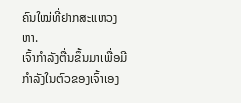ຄົນໃໝ່ທີ່ຢາກສະແຫວງຫາ.
ເຈົ້າກຳລັງຕື່ນຂຶ້ນມາເພື່ອມີກຳລັງໃນຕົວຂອງເຈົ້າເອງ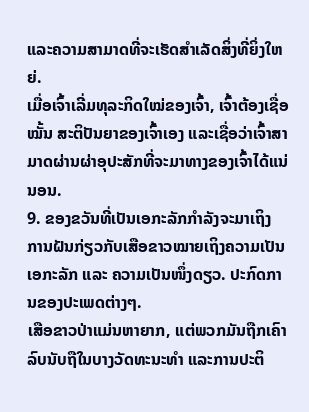ແລະຄວາມສາມາດທີ່ຈະເຮັດສຳເລັດສິ່ງທີ່ຍິ່ງໃຫຍ່.
ເມື່ອເຈົ້າເລີ່ມທຸລະກິດໃໝ່ຂອງເຈົ້າ, ເຈົ້າຕ້ອງເຊື່ອໝັ້ນ ສະຕິປັນຍາຂອງເຈົ້າເອງ ແລະເຊື່ອວ່າເຈົ້າສາມາດຜ່ານຜ່າອຸປະສັກທີ່ຈະມາທາງຂອງເຈົ້າໄດ້ແນ່ນອນ.
9. ຂອງຂວັນທີ່ເປັນເອກະລັກກຳລັງຈະມາເຖິງ
ການຝັນກ່ຽວກັບເສືອຂາວໝາຍເຖິງຄວາມເປັນເອກະລັກ ແລະ ຄວາມເປັນໜຶ່ງດຽວ. ປະກົດການຂອງປະເພດຕ່າງໆ.
ເສືອຂາວປ່າແມ່ນຫາຍາກ, ແຕ່ພວກມັນຖືກເຄົາລົບນັບຖືໃນບາງວັດທະນະທໍາ ແລະການປະຕິ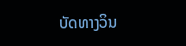ບັດທາງວິນ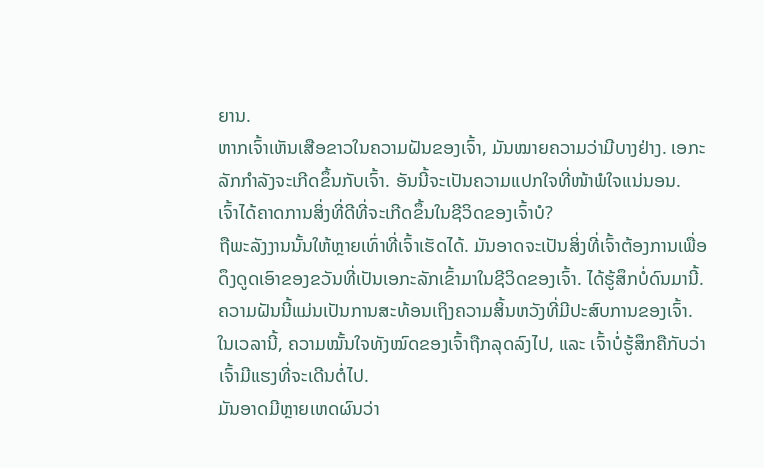ຍານ.
ຫາກເຈົ້າເຫັນເສືອຂາວໃນຄວາມຝັນຂອງເຈົ້າ, ມັນໝາຍຄວາມວ່າມີບາງຢ່າງ. ເອກະລັກກຳລັງຈະເກີດຂຶ້ນກັບເຈົ້າ. ອັນນີ້ຈະເປັນຄວາມແປກໃຈທີ່ໜ້າພໍໃຈແນ່ນອນ.
ເຈົ້າໄດ້ຄາດການສິ່ງທີ່ດີທີ່ຈະເກີດຂຶ້ນໃນຊີວິດຂອງເຈົ້າບໍ?
ຖືພະລັງງານນັ້ນໃຫ້ຫຼາຍເທົ່າທີ່ເຈົ້າເຮັດໄດ້. ມັນອາດຈະເປັນສິ່ງທີ່ເຈົ້າຕ້ອງການເພື່ອດຶງດູດເອົາຂອງຂວັນທີ່ເປັນເອກະລັກເຂົ້າມາໃນຊີວິດຂອງເຈົ້າ. ໄດ້ຮູ້ສຶກບໍ່ດົນມານີ້.
ຄວາມຝັນນີ້ແມ່ນເປັນການສະທ້ອນເຖິງຄວາມສິ້ນຫວັງທີ່ມີປະສົບການຂອງເຈົ້າ. ໃນເວລານີ້, ຄວາມໝັ້ນໃຈທັງໝົດຂອງເຈົ້າຖືກລຸດລົງໄປ, ແລະ ເຈົ້າບໍ່ຮູ້ສຶກຄືກັບວ່າເຈົ້າມີແຮງທີ່ຈະເດີນຕໍ່ໄປ.
ມັນອາດມີຫຼາຍເຫດຜົນວ່າ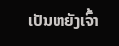ເປັນຫຍັງເຈົ້າ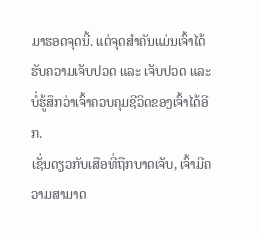ມາຮອດຈຸດນີ້. ແຕ່ຈຸດສຳຄັນແມ່ນເຈົ້າໄດ້ຮັບຄວາມເຈັບປວດ ແລະ ເຈັບປວດ ແລະ ບໍ່ຮູ້ສຶກວ່າເຈົ້າຄວບຄຸມຊີວິດຂອງເຈົ້າໄດ້ອີກ.
ເຊັ່ນດຽວກັບເສືອທີ່ຖືກບາດເຈັບ, ເຈົ້າມີຄວາມສາມາດ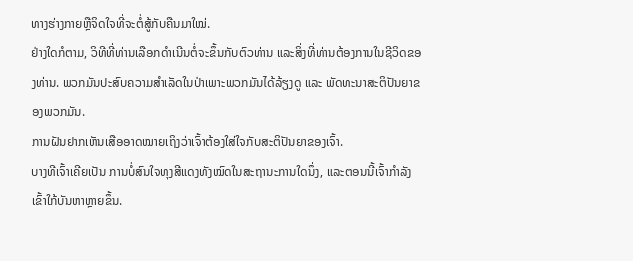ທາງຮ່າງກາຍຫຼືຈິດໃຈທີ່ຈະຕໍ່ສູ້ກັບຄືນມາໃໝ່.
ຢ່າງໃດກໍຕາມ, ວິທີທີ່ທ່ານເລືອກດຳເນີນຕໍ່ຈະຂຶ້ນກັບຕົວທ່ານ ແລະສິ່ງທີ່ທ່ານຕ້ອງການໃນຊີວິດຂອງທ່ານ. ພວກມັນປະສົບຄວາມສຳເລັດໃນປ່າເພາະພວກມັນໄດ້ລ້ຽງດູ ແລະ ພັດທະນາສະຕິປັນຍາຂອງພວກມັນ.
ການຝັນຢາກເຫັນເສືອອາດໝາຍເຖິງວ່າເຈົ້າຕ້ອງໃສ່ໃຈກັບສະຕິປັນຍາຂອງເຈົ້າ.
ບາງທີເຈົ້າເຄີຍເປັນ ການບໍ່ສົນໃຈທຸງສີແດງທັງໝົດໃນສະຖານະການໃດນຶ່ງ, ແລະຕອນນີ້ເຈົ້າກໍາລັງເຂົ້າໃກ້ບັນຫາຫຼາຍຂຶ້ນ.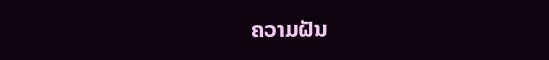ຄວາມຝັນ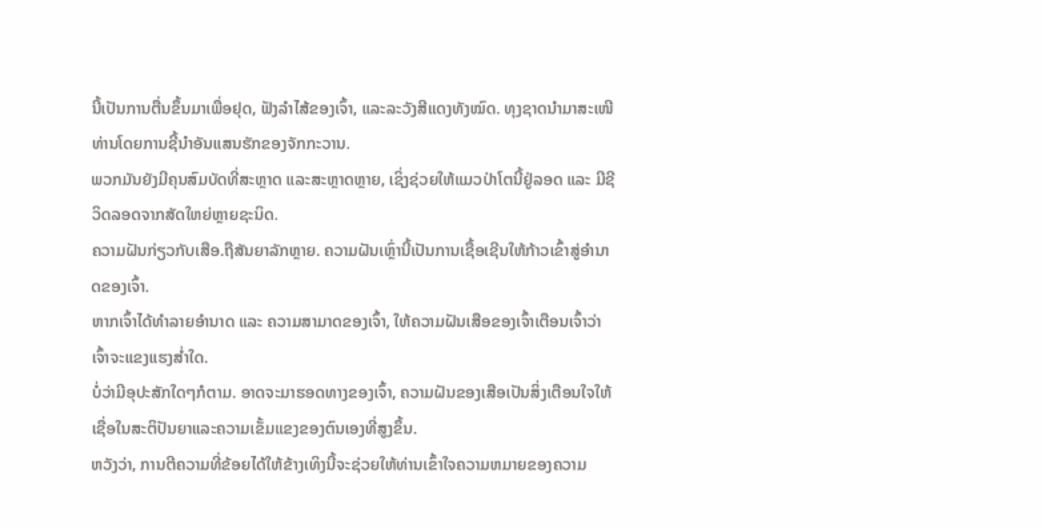ນີ້ເປັນການຕື່ນຂຶ້ນມາເພື່ອຢຸດ, ຟັງລໍາໄສ້ຂອງເຈົ້າ, ແລະລະວັງສີແດງທັງໝົດ. ທຸງຊາດນໍາມາສະເໜີທ່ານໂດຍການຊີ້ນໍາອັນແສນຮັກຂອງຈັກກະວານ.
ພວກມັນຍັງມີຄຸນສົມບັດທີ່ສະຫຼາດ ແລະສະຫຼາດຫຼາຍ, ເຊິ່ງຊ່ວຍໃຫ້ແມວປ່າໂຕນີ້ຢູ່ລອດ ແລະ ມີຊີວິດລອດຈາກສັດໃຫຍ່ຫຼາຍຊະນິດ.
ຄວາມຝັນກ່ຽວກັບເສືອ.ຖືສັນຍາລັກຫຼາຍ. ຄວາມຝັນເຫຼົ່ານີ້ເປັນການເຊື້ອເຊີນໃຫ້ກ້າວເຂົ້າສູ່ອຳນາດຂອງເຈົ້າ.
ຫາກເຈົ້າໄດ້ທຳລາຍອຳນາດ ແລະ ຄວາມສາມາດຂອງເຈົ້າ, ໃຫ້ຄວາມຝັນເສືອຂອງເຈົ້າເຕືອນເຈົ້າວ່າເຈົ້າຈະແຂງແຮງສໍ່າໃດ.
ບໍ່ວ່າມີອຸປະສັກໃດໆກໍຕາມ. ອາດຈະມາຮອດທາງຂອງເຈົ້າ, ຄວາມຝັນຂອງເສືອເປັນສິ່ງເຕືອນໃຈໃຫ້ເຊື່ອໃນສະຕິປັນຍາແລະຄວາມເຂັ້ມແຂງຂອງຕົນເອງທີ່ສູງຂຶ້ນ.
ຫວັງວ່າ, ການຕີຄວາມທີ່ຂ້ອຍໄດ້ໃຫ້ຂ້າງເທິງນີ້ຈະຊ່ວຍໃຫ້ທ່ານເຂົ້າໃຈຄວາມຫມາຍຂອງຄວາມ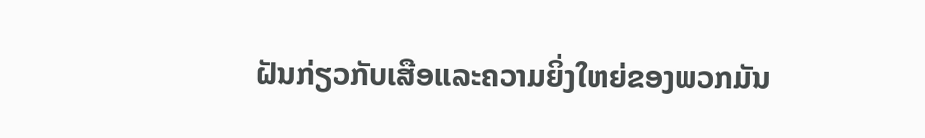ຝັນກ່ຽວກັບເສືອແລະຄວາມຍິ່ງໃຫຍ່ຂອງພວກມັນ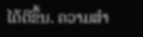ໄດ້ດີຂຶ້ນ. ຄວາມສຳ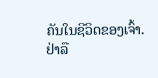ຄັນໃນຊີວິດຂອງເຈົ້າ.
ຢ່າລື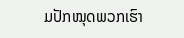ມປັກໝຸດພວກເຮົາ